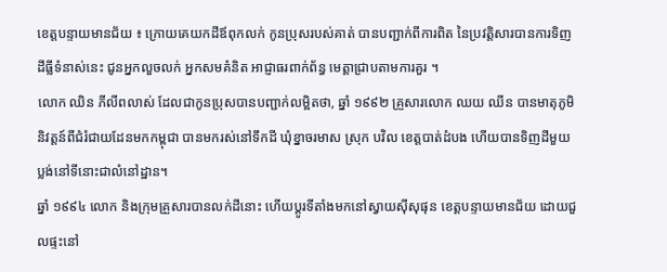ខេត្តបន្ទាយមានជ័យ ៖ ក្រោយគេយកដីឪពុកលក់ កូនប្រុសរបស់គាត់ បានបញ្ជាក់ពីការពិត នៃប្រវត្តិសារបានការទិញដីធ្លីទំនាស់នេះ ជូនអ្នកលួចលក់ អ្នកសមគំនិត អាជ្ញាធរពាក់ព័ន្ធ មេត្តាជ្រាបតាមការគួរ ។
លោក ឈិន ភីលីពលាស់ ដែលជាកូនប្រុសបានបញ្ជាក់លម្អិតថា, ឆ្នាំ ១៩៩២ គ្រួសារលោក ឈយ ឈីន បានមាតុភូមិនិវត្តន៍ពីជំរំជាយដែនមកកម្ពុជា បានមករស់នៅទឹកដី ឃុំខ្នាចរមាស ស្រុក បវិល ខេត្តបាត់ដំបង ហើយបានទិញដីមួយប្លង់នៅទីនោះជាលំនៅដ្ឋាន។
ឆ្នាំ ១៩៩៤ លោក និងក្រុមគ្រួសារបានលក់ដីនោះ ហើយប្តូរទីតាំងមកនៅស្វាយស៊ីសុផុន ខេត្តបន្ទាយមានជ័យ ដោយជួលផ្ទះនៅ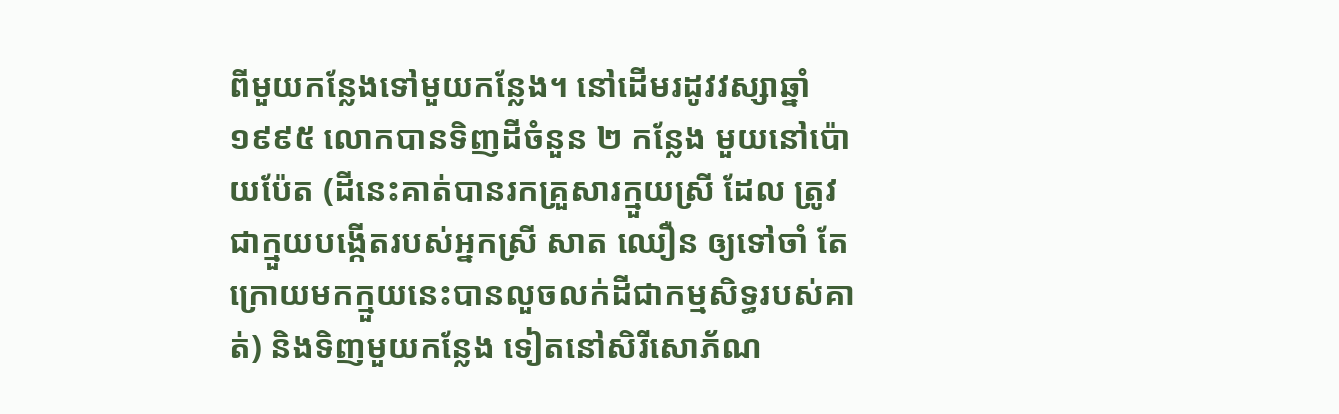ពីមួយកន្លែងទៅមួយកន្លែង។ នៅដើមរដូវវស្សាឆ្នាំ ១៩៩៥ លោកបានទិញដីចំនួន ២ កន្លែង មួយនៅប៉ោយប៉ែត (ដីនេះគាត់បានរកគ្រួសារក្មួយស្រី ដែល ត្រូវជាក្មួយបង្កើតរបស់អ្នកស្រី សាត ឈឿន ឲ្យទៅចាំ តែក្រោយមកក្មួយនេះបានលួចលក់ដីជាកម្មសិទ្ធរបស់គាត់) និងទិញមួយកន្លែង ទៀតនៅសិរីសោភ័ណ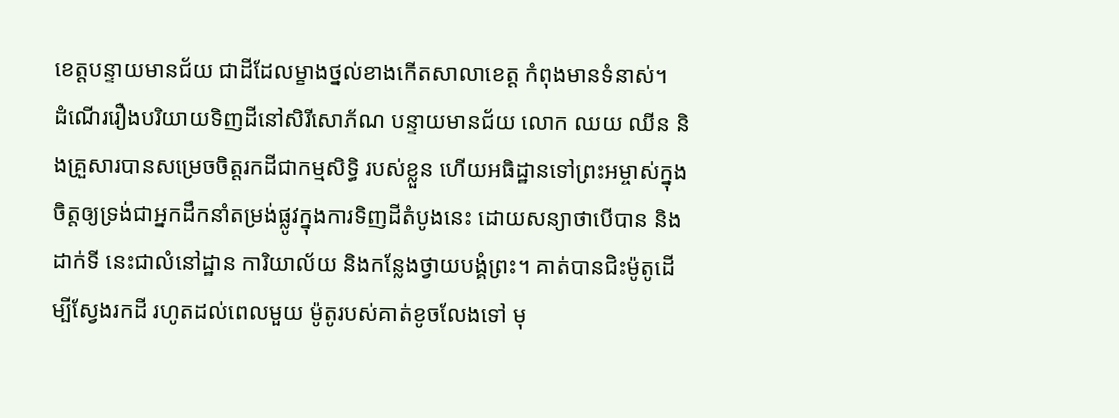ខេត្តបន្ទាយមានជ័យ ជាដីដែលម្ខាងថ្នល់ខាងកើតសាលាខេត្ត កំពុងមានទំនាស់។
ដំណើររឿងបរិយាយទិញដីនៅសិរីសោភ័ណ បន្ទាយមានជ័យ លោក ឈយ ឈីន និងគ្រួសារបានសម្រេចចិត្តរកដីជាកម្មសិទ្ធិ របស់ខ្លួន ហើយអធិដ្ឋានទៅព្រះអម្ចាស់ក្នុងចិត្តឲ្យទ្រង់ជាអ្នកដឹកនាំតម្រង់ផ្លូវក្នុងការទិញដីតំបូងនេះ ដោយសន្យាថាបើបាន និងដាក់ទី នេះជាលំនៅដ្ឋាន ការិយាល័យ និងកន្លែងថ្វាយបង្គំព្រះ។ គាត់បានជិះម៉ូតូដើម្បីស្វែងរកដី រហូតដល់ពេលមួយ ម៉ូតូរបស់គាត់ខូចលែងទៅ មុ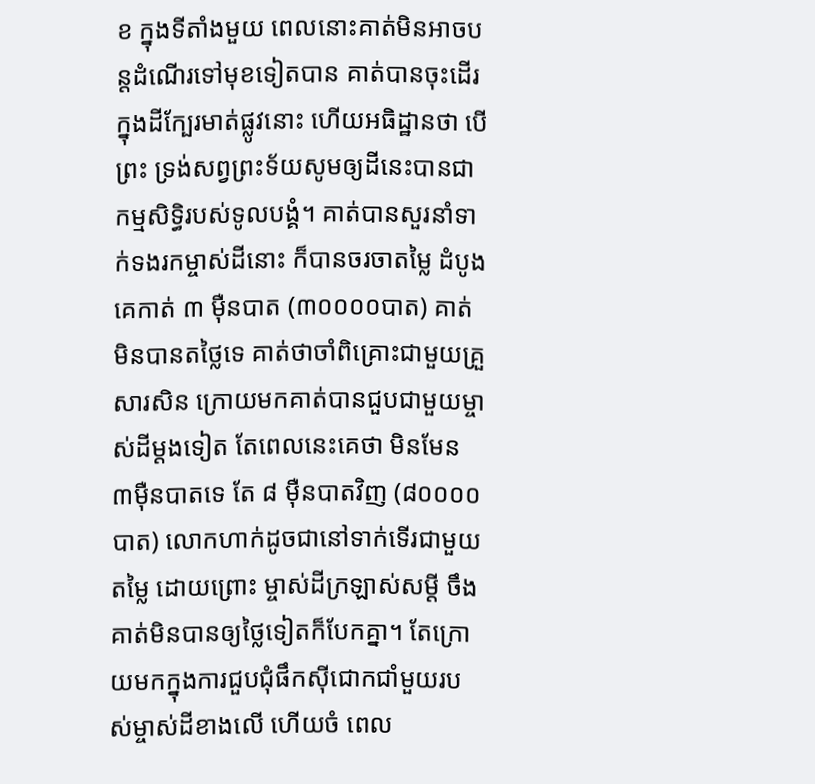ខ ក្នុងទីតាំងមួយ ពេលនោះគាត់មិនអាចបន្តដំណើរទៅមុខទៀតបាន គាត់បានចុះដើរក្នុងដីក្បែរមាត់ផ្លូវនោះ ហើយអធិដ្ឋានថា បើព្រះ ទ្រង់សព្វព្រះទ័យសូមឲ្យដីនេះបានជាកម្មសិទ្ធិរបស់ទូលបង្គំ។ គាត់បានសួរនាំទាក់ទងរកម្ចាស់ដីនោះ ក៏បានចរចាតម្លៃ ដំបូងគេកាត់ ៣ ម៉ឺនបាត (៣០០០០បាត) គាត់មិនបានតថ្លៃទេ គាត់ថាចាំពិគ្រោះជាមួយគ្រួសារសិន ក្រោយមកគាត់បានជួបជាមួយម្ចាស់ដីម្ដងទៀត តែពេលនេះគេថា មិនមែន ៣ម៉ឺនបាតទេ តែ ៨ ម៉ឺនបាតវិញ (៨០០០០បាត) លោកហាក់ដូចជានៅទាក់ទើរជាមួយតម្លៃ ដោយព្រោះ ម្ចាស់ដីក្រឡាស់សម្តី ចឹងគាត់មិនបានឲ្យថ្លៃទៀតក៏បែកគ្នា។ តែក្រោយមកក្នុងការជួបជុំផឹកស៊ីជោកជាំមួយរបស់ម្ចាស់ដីខាងលើ ហើយចំ ពេល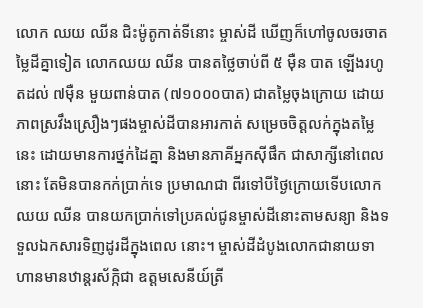លោក ឈយ ឈីន ជិះម៉ូតូកាត់ទីនោះ ម្ចាស់ដី ឃើញក៏ហៅចូលចរចាតម្លៃដីគ្នាទៀត លោកឈយ ឈីន បានតថ្លៃចាប់ពី ៥ ម៉ឺន បាត ឡើងរហូតដល់ ៧ម៉ឺន មួយពាន់បាត (៧១០០០បាត) ជាតម្លៃចុងក្រោយ ដោយភាពស្រវឹងស្រឿងៗផងម្ចាស់ដីបានអារកាត់ សម្រេចចិត្តលក់ក្នុងតម្លៃនេះ ដោយមានការថ្នក់ដៃគ្នា និងមានភាគីអ្នកស៊ីផឹក ជាសាក្សីនៅពេលនោះ តែមិនបានកក់ប្រាក់ទេ ប្រមាណជា ពីរទៅបីថ្ងៃក្រោយទើបលោក ឈយ ឈីន បានយកប្រាក់ទៅប្រគល់ជូនម្ចាស់ដីនោះតាមសន្យា និងទទួលឯកសារទិញដូរដីក្នុងពេល នោះ។ ម្ចាស់ដីដំបូងលោកជានាយទាហានមានឋាន្តរស័ក្កិជា ឧត្ដមសេនីយ៍ត្រី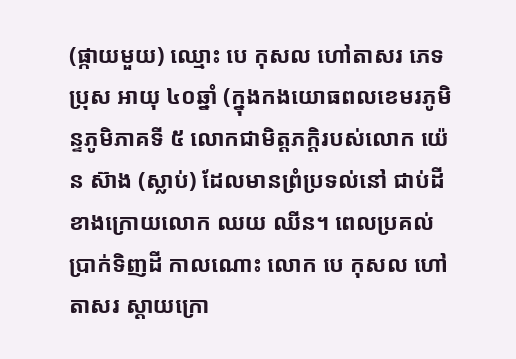(ផ្កាយមួយ) ឈ្មោះ បេ កុសល ហៅតាសរ ភេទ ប្រុស អាយុ ៤០ឆ្នាំ (ក្នុងកងយោធពលខេមរភូមិន្ទភូមិភាគទី ៥ លោកជាមិត្តភក្ដិរបស់លោក យ៉េន ស៊ាង (ស្លាប់) ដែលមានព្រំប្រទល់នៅ ជាប់ដីខាងក្រោយលោក ឈយ ឈីន។ ពេលប្រគល់ប្រាក់ទិញដី កាលណោះ លោក បេ កុសល ហៅតាសរ ស្តាយក្រោ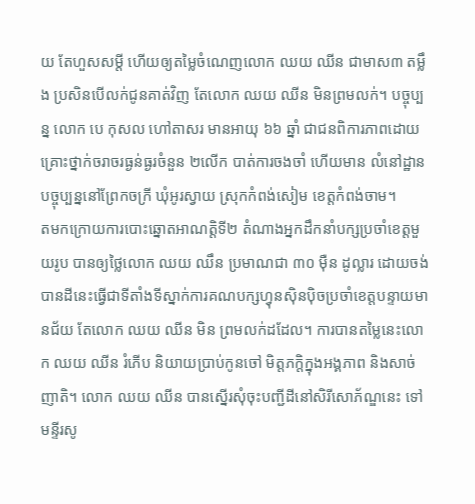យ តែហួសសម្តី ហើយឲ្យតម្លៃចំណេញលោក ឈយ ឈីន ជាមាស៣ តម្លឹង ប្រសិនបើលក់ជូនគាត់វិញ តែលោក ឈយ ឈីន មិនព្រមលក់។ បច្ចុប្បន្ន លោក បេ កុសល ហៅតាសរ មានអាយុ ៦៦ ឆ្នាំ ជាជនពិការភាពដោយគ្រោះថ្នាក់ចរាចរធ្ងន់ធ្ងរចំនួន ២លើក បាត់ការចងចាំ ហើយមាន លំនៅដ្ឋានបច្ចុប្បន្ននៅព្រែកចក្រី ឃុំអូរស្វាយ ស្រុកកំពង់សៀម ខេត្តកំពង់ចាម។
តមកក្រោយការបោះឆ្នោតអាណត្តិទី២ តំណាងអ្នកដឹកនាំបក្សប្រចាំខេត្តមួយរូប បានឲ្យថ្លៃលោក ឈយ ឈឹន ប្រមាណជា ៣០ ម៉ឺន ដូល្លារ ដោយចង់បានដីនេះធ្វើជាទីតាំងទីស្នាក់ការគណបក្សហ្វុនស៊ិនប៉ិចប្រចាំខេត្តបន្ទាយមានជ័យ តែលោក ឈយ ឈីន មិន ព្រមលក់ដដែល។ ការបានតម្លៃនេះលោក ឈយ ឈីន រំភើប និយាយប្រាប់កូនចៅ មិត្តភក្ដិក្នុងអង្គភាព និងសាច់ញាតិ។ លោក ឈយ ឈីន បានស្នើរសុំចុះបញ្ជីដីនៅសិរីសោភ័ណ្ឌនេះ ទៅមន្ទីរសូ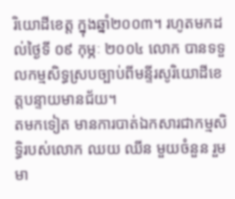រិយោដីខេត្ត ក្នុងឆ្នាំ២០០៣។ រហូតមកដល់ថ្ងៃទី ០៩ កុម្ភៈ ២០០៤ លោក បានទទួលកម្មសិទ្ធស្របច្បាប់ពីមន្ទីរសូរិយោដីខេត្តបន្ទាយមានជ័យ។
តមកទៀត មានការបាត់ឯកសារជាកម្មសិទ្ធិរបស់លោក ឈយ ឈីន មួយចំនួន រួមមា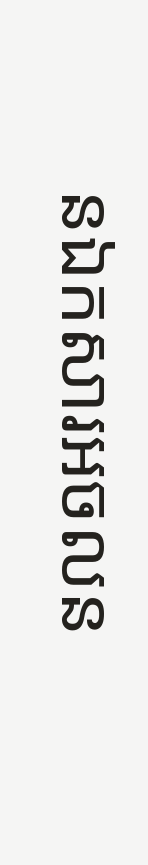នឯកសារអចលន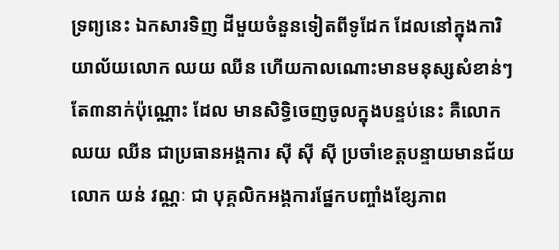ទ្រព្យនេះ ឯកសារទិញ ដីមួយចំនួនទៀតពីទូដែក ដែលនៅក្នុងការិយាល័យលោក ឈយ ឈីន ហើយកាលណោះមានមនុស្សសំខាន់ៗតែ៣នាក់ប៉ុណ្ណោះ ដែល មានសិទ្ធិចេញចូលក្នុងបន្ទប់នេះ គឺលោក ឈយ ឈីន ជាប្រធានអង្គការ ស៊ី ស៊ី ស៊ី ប្រចាំខេត្តបន្ទាយមានជ័យ លោក យន់ វណ្ណៈ ជា បុគ្គលិកអង្គការផ្នែកបញ្ចាំងខ្សែភាព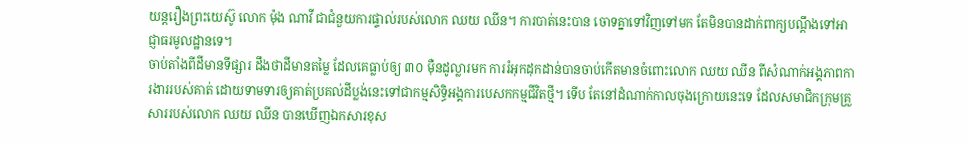យន្តរឿងព្រះយេស៊ូ លោក ម៉ុង ណាវី ជាជំនួយការផ្ទាល់របស់លោក ឈយ ឈីន។ ការបាត់នេះបាន ចោទគ្នាទៅវិញទៅមក តែមិនបានដាក់ពាក្យបណ្តឹងទៅអាជ្ញាធរមូលដ្ឋានទេ។
ចាប់តាំងពីដីមានទីផ្សារ ដឹងថាដីមានតម្លៃ ដែលគេធ្លាប់ឲ្យ ៣០ ម៉ឺនដូល្លារមក ការរំអុកដុកដាន់បានចាប់កើតមានចំពោះលោក ឈយ ឈីន ពីសំណាក់អង្គភាពការងាររបស់គាត់ ដោយទាមទារឲ្យគាត់ប្រគល់ដីប្លង់នេះទៅជាកម្មសិទ្ធិអង្គការបេសកកម្មជីវិតថ្មី។ ទើប តែនៅដំណាក់កាលចុងក្រោយនេះទេ ដែលសមាជិកក្រុមគ្រួសាររបស់លោក ឈយ ឈីន បានឃើញឯកសារខុស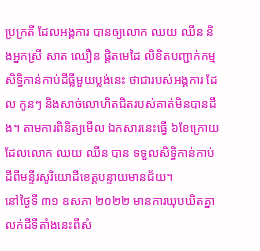ប្រក្រតី ដែលអង្គការ បានឲ្យលោក ឈយ ឈីន និងអ្នកស្រី សាត ឈឿន ផ្តិតមេដៃ លិខិតបញ្ជាក់កម្មសិទ្ធិកាន់កាប់ដីធ្លីមួយប្លង់នេះ ថាជារបស់អង្គការ ដែល កូនៗ និងសាច់លោហិតជិតរបស់គាត់មិនបានដឹង។ តាមការពិនិត្យមើល ឯកសារនេះធ្វើ ៦ខែក្រោយ ដែលលោក ឈយ ឈីន បាន ទទួលសិទ្ធិកាន់កាប់ដីពីមន្ទីរសូរិយោដីខេត្តបន្ទាយមានជ័យ។
នៅថ្ងៃទី ៣១ ឧសភា ២០២២ មានការឃុបឃិតគ្នាលក់ដីទីតាំងនេះពីសំ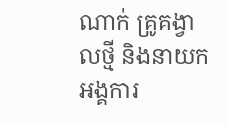ណាក់ គ្រូគង្វាលថ្មី និងនាយកអង្គការ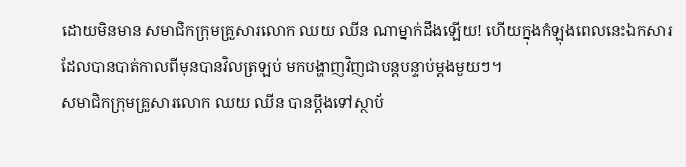ដោយមិនមាន សមាជិកក្រុមគ្រួសារលោក ឈយ ឈីន ណាម្នាក់ដឹងឡើយ! ហើយក្នុងកំឡុងពេលនេះឯកសារដែលបានបាត់កាលពីមុនបានវិលត្រឡប់ មកបង្ហាញវិញជាបន្តបន្ទាប់ម្តងមួយៗ។
សមាជិកក្រុមគ្រួសារលោក ឈយ ឈីន បានប្ដឹងទៅស្ថាប័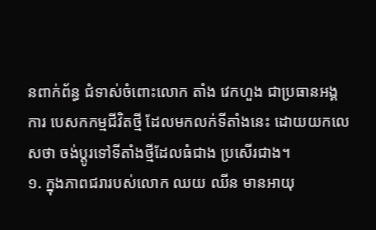នពាក់ព័ន្ធ ជំទាស់ចំពោះលោក តាំង វេកហួង ជាប្រធានអង្គការ បេសកកម្មជីវិតថ្មី ដែលមកលក់ទីតាំងនេះ ដោយយកលេសថា ចង់ប្ដូរទៅទីតាំងថ្មីដែលធំជាង ប្រសើរជាង។
១. ក្នុងភាពជរារបស់លោក ឈយ ឈីន មានអាយុ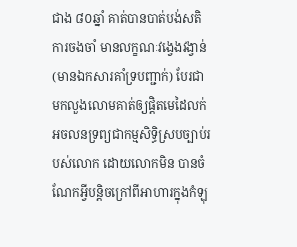ជាង ៨០ឆ្នាំ គាត់បានបាត់បង់សតិ ការចងចាំ មានលក្ខណៈវង្វេងវង្វាន់ (មានឯកសារគាំទ្របញ្ជាក់) បែរជាមកលួងលោមគាត់ឲ្យផ្តិតមេដៃលក់អចលនទ្រព្យជាកម្មសិទ្ធិស្របច្បាប់របស់លោក ដោយលោកមិន បានចំណែកអ្វីបន្តិចក្រៅពីអាហារក្នុងកំឡុ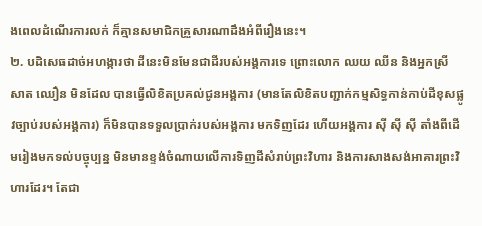ងពេលដំណើរការលក់ ក៏គ្មានសមាជិកគ្រួសារណាដឹងអំពីរឿងនេះ។
២. បដិសេធដាច់អហង្ការថា ដីនេះមិនមែនជាដីរបស់អង្គការទេ ព្រោះលោក ឈយ ឈីន និងអ្នកស្រី សាត ឈឿន មិនដែល បានធ្វើលិខិតប្រគល់ជូនអង្គការ (មានតែលិខិតបញ្ជាក់កម្មសិទ្ធកាន់កាប់ដីខុសផ្លូវច្បាប់របស់អង្គការ) ក៏មិនបានទទួលប្រាក់របស់អង្គការ មកទិញដែរ ហើយអង្គការ ស៊ី ស៊ី ស៊ី តាំងពីដើមរៀងមកទល់បច្ចុប្បន្ន មិនមានខ្ទង់ចំណាយលើការទិញដីសំរាប់ព្រះវិហារ និងការសាងសង់អាគារព្រះវិហារដែរ។ តែជា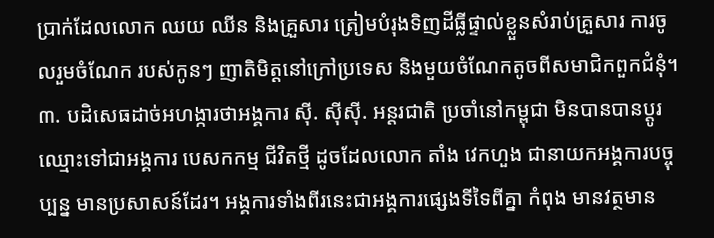ប្រាក់ដែលលោក ឈយ ឈីន និងគ្រួសារ ត្រៀមបំរុងទិញដីធ្លីផ្ទាល់ខ្លួនសំរាប់គ្រួសារ ការចូលរួមចំណែក របស់កូនៗ ញាតិមិត្ដនៅក្រៅប្រទេស និងមួយចំណែកតូចពីសមាជិកពួកជំនុំ។
៣. បដិសេធដាច់អហង្ការថាអង្គការ ស៊ី. ស៊ីស៊ី. អន្តរជាតិ ប្រចាំនៅកម្ពុជា មិនបានបានប្ដូរឈ្មោះទៅជាអង្គការ បេសកកម្ម ជីវិតថ្មី ដូចដែលលោក តាំង វេកហួង ជានាយកអង្គការបច្ចុប្បន្ន មានប្រសាសន៍ដែរ។ អង្គការទាំងពីរនេះជាអង្គការផ្សេងទីទៃពីគ្នា កំពុង មានវត្ថមាន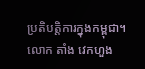ប្រតិបត្តិការក្នុងកម្ពុជា។ លោក តាំង វេកហួង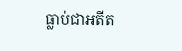ធ្លាប់ជាអតីត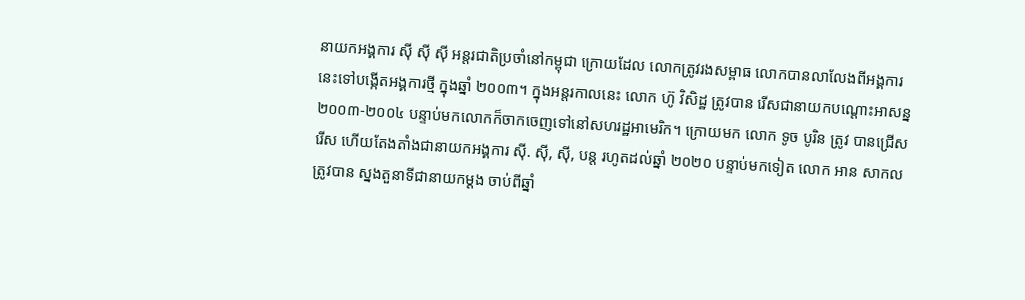នាយកអង្គការ ស៊ី ស៊ី ស៊ី អន្តរជាតិប្រចាំនៅកម្ពុជា ក្រោយដែល លោកត្រូវរងសម្ពាធ លោកបានលាលែងពីអង្គការនេះទៅបង្កើតអង្គការថ្មី ក្នុងឆ្នាំ ២០០៣។ ក្នុងអន្តរកាលនេះ លោក ហ៊ូ វិសិដ្ឋ ត្រូវបាន រើសជានាយកបណ្តោះអាសន្ន ២០០៣-២០០៤ បន្ទាប់មកលោកក៏ចាកចេញទៅនៅសហរដ្ឋអាមេរិក។ ក្រោយមក លោក ទូច បូរិន ត្រូវ បានជ្រើសរើស ហើយតែងតាំងជានាយកអង្គការ ស៊ី. ស៊ី, ស៊ី, បន្ត រហូតដល់ឆ្នាំ ២០២០ បន្ទាប់មកទៀត លោក អាន សាកល ត្រូវបាន ស្នងតួនាទីជានាយកម្ដង ចាប់ពីឆ្នាំ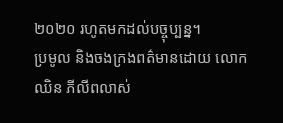២០២០ រហូតមកដល់បច្ចុប្បន្ន។
ប្រមូល និងចងក្រងពត៌មានដោយ លោក ឈិន ភីលីពលាស់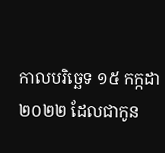កាលបរិច្ឆេទ ១៥ កក្កដា ២០២២ ដែលជាកូន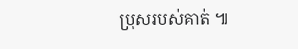ប្រុសរបស់គាត់ ៕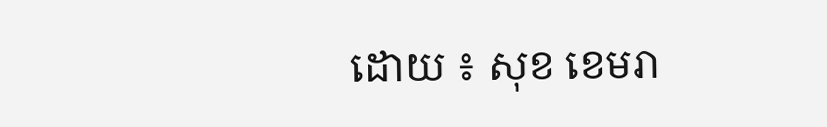ដោយ ៖ សុខ ខេមរា